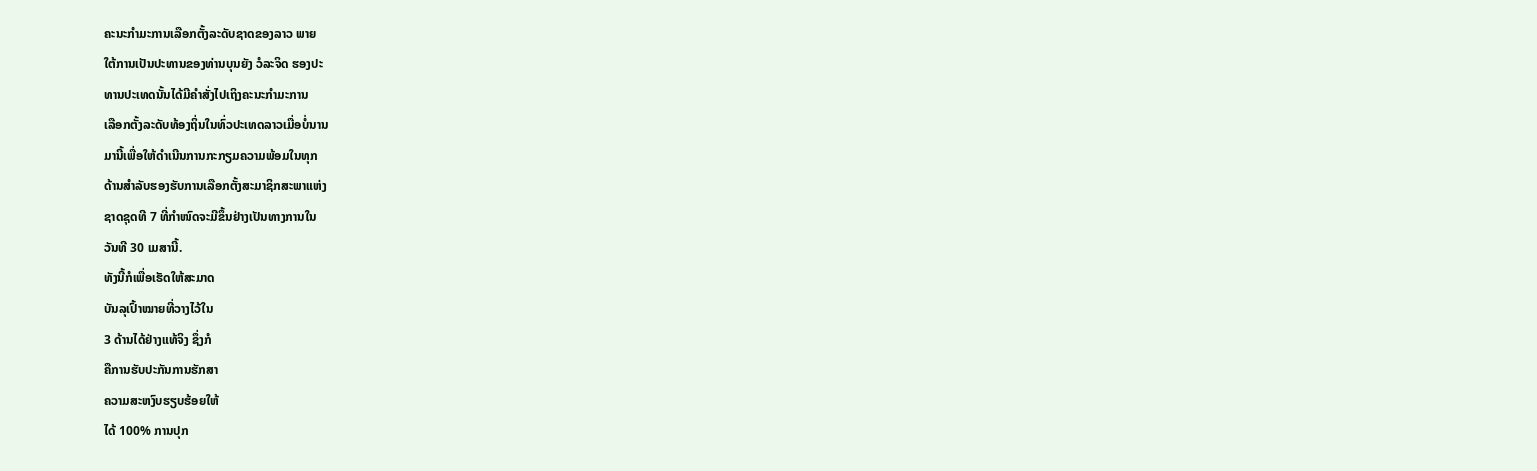ຄະນະກໍາມະການເລືອກຕັ້ງລະດັບຊາດຂອງລາວ ພາຍ
ໃຕ້ການເປັນປະທານຂອງທ່ານບຸນຍັງ ວໍລະຈິດ ຮອງປະ
ທານປະເທດນັ້ນໄດ້ມີຄຳສັ່ງໄປເຖິງຄະນະກຳມະການ
ເລືອກຕັ້ງລະດັບທ້ອງຖິ່ນໃນທົ່ວປະເທດລາວເມື່ອບໍ່ນານ
ມານີ້ເພື່ອໃຫ້ດຳເນີນການກະກຽມຄວາມພ້ອມໃນທຸກ
ດ້ານສຳລັບຮອງຮັບການເລືອກຕັ້ງສະມາຊິກສະພາແຫ່ງ
ຊາດຊຸດທີ 7 ທີ່ກໍາໜົດຈະມີຂຶ້ນຢ່າງເປັນທາງການໃນ
ວັນທີ 30 ເມສານີ້.
ທັງນີ້ກໍເພື່ອເຮັດໃຫ້ສະມາດ
ບັນລຸເປົ້າໝາຍທີ່ວາງໄວ້ໃນ
3 ດ້ານໄດ້ຢ່າງແທ້ຈິງ ຊຶ່ງກໍ
ຄືການຮັບປະກັນການຮັກສາ
ຄວາມສະຫງົບຮຽບຮ້ອຍໃຫ້
ໄດ້ 100% ການປຸກ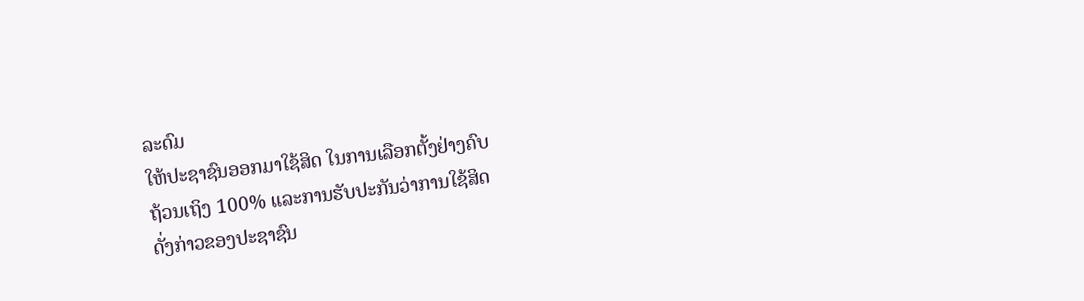ລະດົມ
ໃຫ້ປະຊາຊົນອອກມາໃຊ້ສິດ ໃນການເລືອກຕັ້ງຢ່າງຄົບ
ຖ້ວນເຖິງ 100% ແລະການຮັບປະກັນວ່າການໃຊ້ສິດ
ດັ່ງກ່າວຂອງປະຊາຊົນ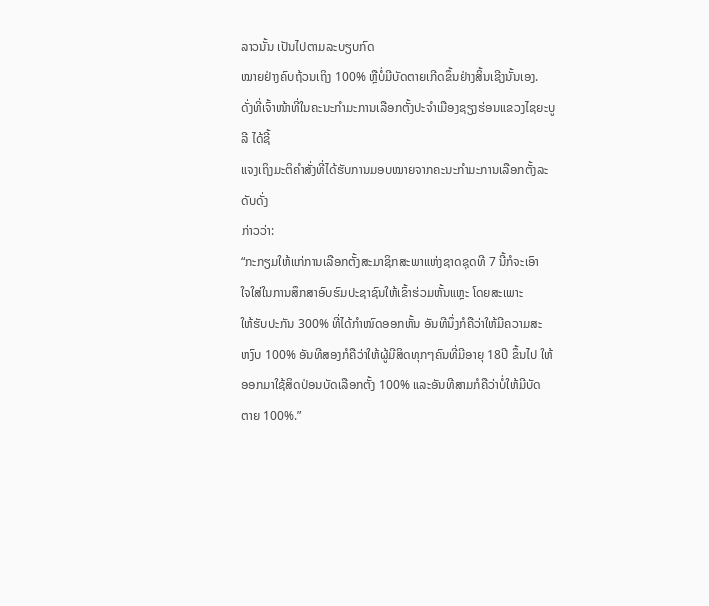ລາວນັ້ນ ເປັນໄປຕາມລະບຽບກົດ
ໝາຍຢ່າງຄົບຖ້ວນເຖິງ 100% ຫຼືບໍ່ມີບັດຕາຍເກີດຂຶ້ນຢ່າງສິ້ນເຊີງນັ້ນເອງ.
ດັ່ງທີ່ເຈົ້າໜ້າທີ່ໃນຄະນະກໍາມະການເລືອກຕັ້ງປະຈຳເມືອງຊຽງຮ່ອນແຂວງໄຊຍະບູລີ ໄດ້ຊີ້
ແຈງເຖິງມະຕິຄຳສັ່ງທີ່ໄດ້ຮັບການມອບໝາຍຈາກຄະນະກຳມະການເລືອກຕັ້ງລະດັບດັ່ງ
ກ່າວວ່າ:
“ກະກຽມໃຫ້ແກ່ການເລືອກຕັ້ງສະມາຊິກສະພາແຫ່ງຊາດຊຸດທີ 7 ນີ້ກໍຈະເອົາ
ໃຈໃສ່ໃນການສຶກສາອົບຮົມປະຊາຊົນໃຫ້ເຂົ້າຮ່ວມຫັ້ນແຫຼະ ໂດຍສະເພາະ
ໃຫ້ຮັບປະກັນ 300% ທີ່ໄດ້ກໍາໜົດອອກຫັ້ນ ອັນທີນຶ່ງກໍຄືວ່າໃຫ້ມີຄວາມສະ
ຫງົບ 100% ອັນທີສອງກໍຄືວ່າໃຫ້ຜູ້ມີສິດທຸກໆຄົນທີ່ມີອາຍຸ 18ປີ ຂຶ້ນໄປ ໃຫ້
ອອກມາໃຊ້ສິດປ່ອນບັດເລືອກຕັ້ງ 100% ແລະອັນທີສາມກໍຄືວ່າບໍ່ໃຫ້ມີບັດ
ຕາຍ 100%.”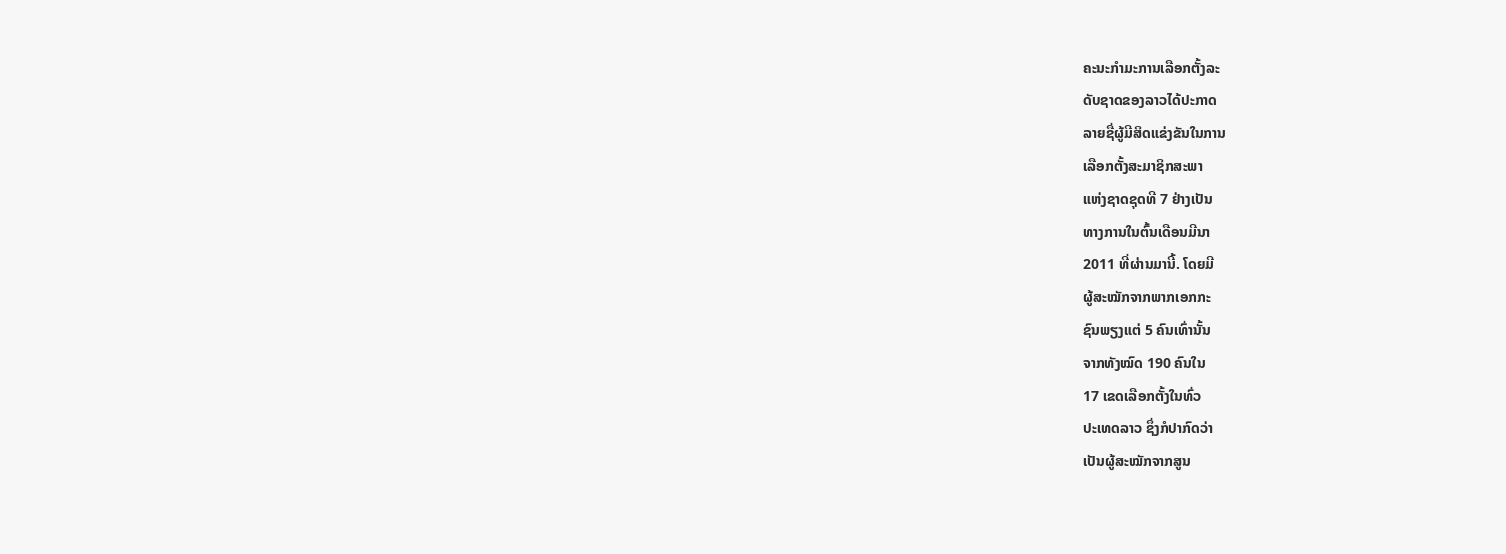ຄະນະກໍາມະການເລືອກຕັ້ງລະ
ດັບຊາດຂອງລາວໄດ້ປະກາດ
ລາຍຊື່ຜູ້ມີສິດແຂ່ງຂັນໃນການ
ເລືອກຕັ້ງສະມາຊິກສະພາ
ແຫ່ງຊາດຊຸດທີ 7 ຢ່າງເປັນ
ທາງການໃນຕົ້ນເດືອນມີນາ
2011 ທີ່ຜ່ານມານີ້. ໂດຍມີ
ຜູ້ສະໝັກຈາກພາກເອກກະ
ຊົນພຽງແຕ່ 5 ຄົນເທົ່ານັ້ນ
ຈາກທັງໝົດ 190 ຄົນໃນ
17 ເຂດເລືອກຕັ້ງໃນທົ່ວ
ປະເທດລາວ ຊຶ່ງກໍປາກົດວ່າ
ເປັນຜູ້ສະໝັກຈາກສູນ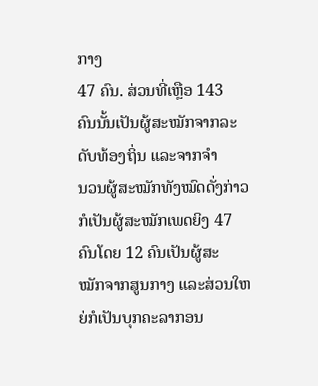ກາງ
47 ຄົນ. ສ່ວນທີ່ເຫຼືອ 143
ຄົນນັ້ນເປັນຜູ້ສະໝັກຈາກລະ
ດັບທ້ອງຖິ່ນ ແລະຈາກຈໍາ
ນວນຜູ້ສະໝັກທັງໝົດດັ່ງກ່າວ
ກໍເປັນຜູ້ສະໝັກເພດຍິງ 47
ຄົນໂດຍ 12 ຄົນເປັນຜູ້ສະ
ໝັກຈາກສູນກາງ ແລະສ່ວນໃຫຍ່ກໍເປັນບຸກຄະລາກອນ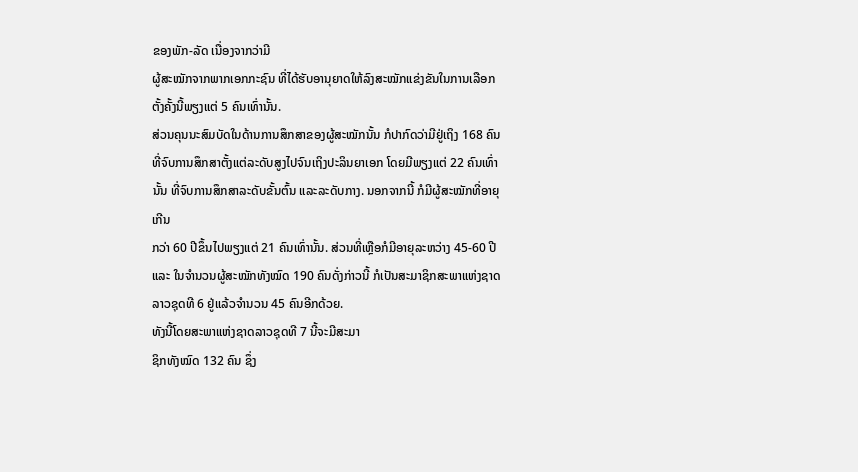ຂອງພັກ-ລັດ ເນື່ອງຈາກວ່າມີ
ຜູ້ສະໝັກຈາກພາກເອກກະຊົນ ທີ່ໄດ້ຮັບອານຸຍາດໃຫ້ລົງສະໝັກແຂ່ງຂັນໃນການເລືອກ
ຕັ້ງຄັ້ງນີ້ພຽງແຕ່ 5 ຄົນເທົ່ານັ້ນ.
ສ່ວນຄຸນນະສົມບັດໃນດ້ານການສຶກສາຂອງຜູ້ສະໝັກນັ້ນ ກໍປາກົດວ່າມີຢູ່ເຖິງ 168 ຄົນ
ທີ່ຈົບການສຶກສາຕັ້ງແຕ່ລະດັບສູງໄປຈົນເຖິງປະລິນຍາເອກ ໂດຍມີພຽງແຕ່ 22 ຄົນເທົ່ານັ້ນ ທີ່ຈົບການສຶກສາລະດັບຂັ້ນຕົ້ນ ແລະລະດັບກາງ. ນອກຈາກນີ້ ກໍມີຜູ້ສະໝັກທີ່ອາຍຸເກີນ
ກວ່າ 60 ປີຂຶ້ນໄປພຽງແຕ່ 21 ຄົນເທົ່ານັ້ນ. ສ່ວນທີ່ເຫຼືອກໍມີອາຍຸລະຫວ່າງ 45-60 ປີ
ແລະ ໃນຈໍານວນຜູ້ສະໝັກທັງໝົດ 190 ຄົນດັ່ງກ່າວນີ້ ກໍເປັນສະມາຊິກສະພາແຫ່ງຊາດ
ລາວຊຸດທີ 6 ຢູ່ແລ້ວຈໍານວນ 45 ຄົນອີກດ້ວຍ.
ທັງນີ້ໂດຍສະພາແຫ່ງຊາດລາວຊຸດທີ 7 ນີ້ຈະມີສະມາ
ຊິກທັງໝົດ 132 ຄົນ ຊຶ່ງ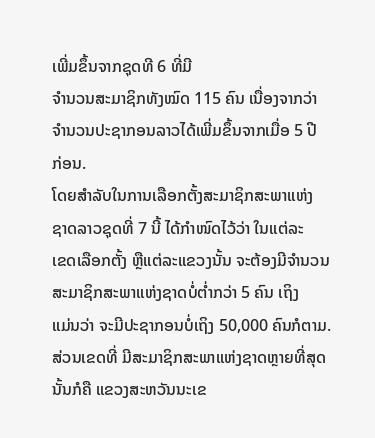ເພີ່ມຂຶ້ນຈາກຊຸດທີ 6 ທີ່ມີ
ຈໍານວນສະມາຊິກທັງໝົດ 115 ຄົນ ເນື່ອງຈາກວ່າ
ຈໍານວນປະຊາກອນລາວໄດ້ເພີ່ມຂຶ້ນຈາກເມື່ອ 5 ປີ
ກ່ອນ.
ໂດຍສໍາລັບໃນການເລືອກຕັ້ງສະມາຊິກສະພາແຫ່ງ
ຊາດລາວຊຸດທີ່ 7 ນີ້ ໄດ້ກໍາໜົດໄວ້ວ່າ ໃນແຕ່ລະ
ເຂດເລືອກຕັ້ງ ຫຼືແຕ່ລະແຂວງນັ້ນ ຈະຕ້ອງມີຈໍານວນ
ສະມາຊິກສະພາແຫ່ງຊາດບໍ່ຕໍ່າກວ່າ 5 ຄົນ ເຖິງ
ແມ່ນວ່າ ຈະມີປະຊາກອນບໍ່ເຖິງ 50,000 ຄົນກໍຕາມ.
ສ່ວນເຂດທີ່ ມີສະມາຊິກສະພາແຫ່ງຊາດຫຼາຍທີ່ສຸດ
ນັ້ນກໍຄື ແຂວງສະຫວັນນະເຂ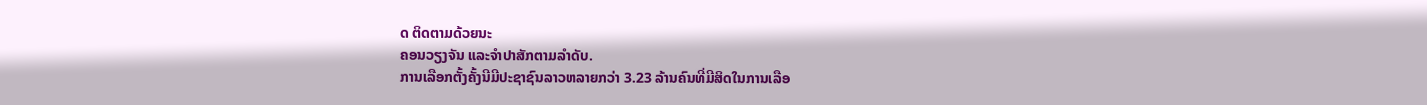ດ ຕິດຕາມດ້ວຍນະ
ຄອນວຽງຈັນ ແລະຈໍາປາສັກຕາມລໍາດັບ.
ການເລືອກຕັ້ງຄັ້ງນີມີປະຊາຊົນລາວຫລາຍກວ່າ 3.23 ລ້ານຄົນທີ່ມີສິດໃນການເລືອ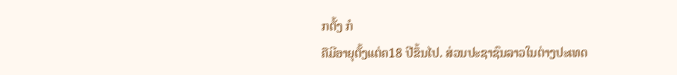ກຕັ້ງ ກໍ
ຄືມີອາຍຸຕັ້ງແຕ່ຄ18 ປີຂຶ້ນໄປ. ສ່ວນປະຊາຊົນລາວໃນຕ່າງປະເທດ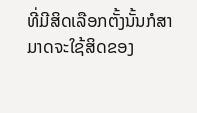ທີ່ມີສິດເລືອກຕັ້ງນັ້ນກໍສາ
ມາດຈະໃຊ້ສິດຂອງ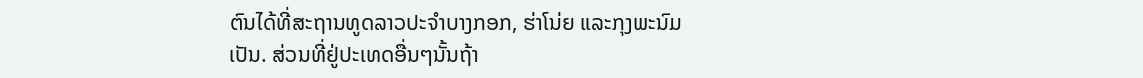ຕົນໄດ້ທີ່ສະຖານທູດລາວປະຈຳບາງກອກ, ຮ່າໂນ່ຍ ແລະກຸງພະນົມ
ເປັນ. ສ່ວນທີ່ຢູ່ປະເທດອື່ນໆນັ້ນຖ້າ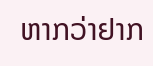ຫາກວ່າຢາກ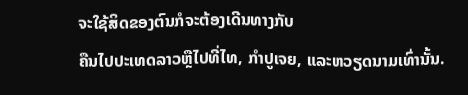ຈະໃຊ້ສິດຂອງຕົນກໍຈະຕ້ອງເດີນທາງກັບ
ຄືນໄປປະເທດລາວຫຼືໄປທີ່ໄທ, ກຳປູເຈຍ, ແລະຫວຽດນາມເທົ່ານັ້ນ.